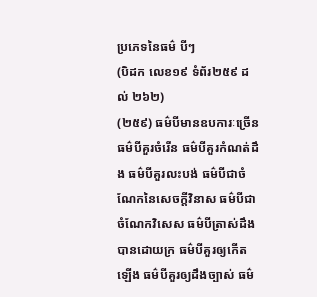ប្រភេទនៃធម៌ បីៗ
(បិដក លេខ១៩ ទំព័រ២៥៩ ដល់ ២៦២)
(២៥៩) ធម៌បីមានឧបការៈច្រើន ធម៌បីគួរចំរើន ធម៌បីគួរកំណត់ដឹង ធម៌បីគួរលះបង់ ធម៌បីជាចំណែកនៃសេចក្តីវិនាស ធម៌បីជាចំណែកវិសេស ធម៌បីត្រាស់ដឹងបានដោយក្រ ធម៌បីគួរឲ្យកើតឡើង ធម៌បីគួរឲ្យដឹងច្បាស់ ធម៌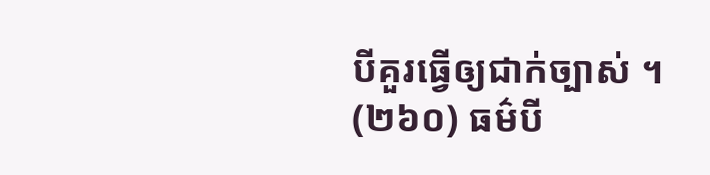បីគួរធ្វើឲ្យជាក់ច្បាស់ ។
(២៦០) ធម៌បី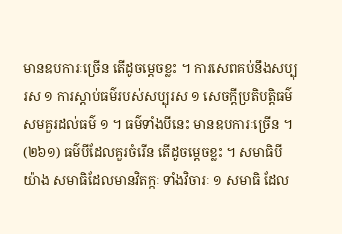មានឧបការៈច្រើន តើដូចម្តេចខ្លះ ។ ការសេពគប់នឹងសប្បុរស ១ ការស្តាប់ធម៌របស់សប្បុរស ១ សេចក្តីប្រតិបត្តិធម៌ សមគួរដល់ធម៌ ១ ។ ធម៌ទាំងបីនេះ មានឧបការៈច្រើន ។
(២៦១) ធម៌បីដែលគួរចំរើន តើដូចម្តេចខ្លះ ។ សមាធិបីយ៉ាង សមាធិដែលមានវិតក្កៈ ទាំងវិចារៈ ១ សមាធិ ដែល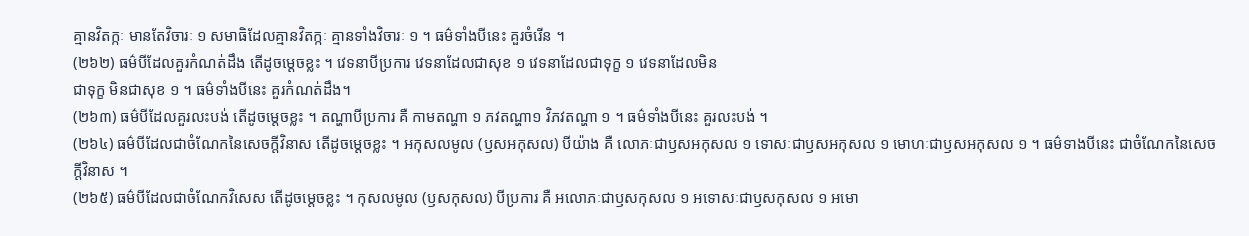គ្មានវិតក្កៈ មានតែវិចារៈ ១ សមាធិដែលគ្មានវិតក្កៈ គ្មានទាំងវិចារៈ ១ ។ ធម៌ទាំងបីនេះ គួរចំរើន ។
(២៦២) ធម៌បីដែលគួរកំណត់ដឹង តើដូចម្តេចខ្លះ ។ វេទនាបីប្រការ វេទនាដែលជាសុខ ១ វេទនាដែលជាទុក្ខ ១ វេទនាដែលមិន
ជាទុក្ខ មិនជាសុខ ១ ។ ធម៌ទាំងបីនេះ គួរកំណត់ដឹង។
(២៦៣) ធម៌បីដែលគួរលះបង់ តើដូចម្តេចខ្លះ ។ តណ្ហាបីប្រការ គឺ កាមតណ្ហា ១ ភវតណ្ហា១ វិភវតណ្ហា ១ ។ ធម៌ទាំងបីនេះ គួរលះបង់ ។
(២៦៤) ធម៌បីដែលជាចំណែកនៃសេចក្តីវិនាស តើដូចម្តេចខ្លះ ។ អកុសលមូល (ឫសអកុសល) បីយ៉ាង គឺ លោភៈជាឫសអកុសល ១ ទោសៈជាឫសអកុសល ១ មោហៈជាឫសអកុសល ១ ។ ធម៌ទាងបីនេះ ជាចំណែកនៃសេចក្តីវិនាស ។
(២៦៥) ធម៌បីដែលជាចំណែកវិសេស តើដូចម្តេចខ្លះ ។ កុសលមូល (ឫសកុសល) បីប្រការ គឺ អលោភៈជាឫសកុសល ១ អទោសៈជាឫសកុសល ១ អមោ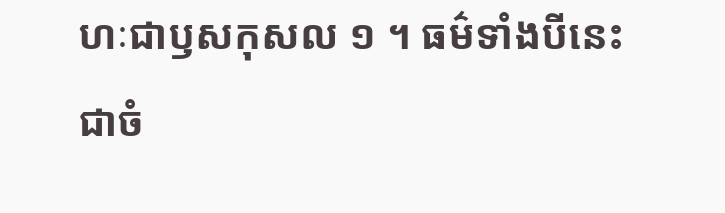ហៈជាឫសកុសល ១ ។ ធម៌ទាំងបីនេះ ជាចំ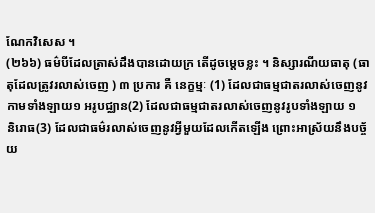ណែកវិសេស ។
(២៦៦) ធម៌បីដែលត្រាស់ដឹងបានដោយក្រ តើដូចម្តេចខ្លះ ។ និស្សារណីយធាតុ (ធាតុដែលត្រូវរលាស់ចេញ ) ៣ ប្រការ គឺ នេក្ខម្មៈ (1) ដែលជាធម្មជាតរលាស់ចេញនូវកាមទាំងឡាយ១ អរូបជ្ឈាន(2) ដែលជាធម្មជាតរលាស់ចេញនូវរូបទាំងឡាយ ១
និរោធ(3) ដែលជាធម៌រលាស់ចេញនូវអ្វីមួយដែលកើតឡើង ព្រោះអាស្រ័យនឹងបច្ច័យ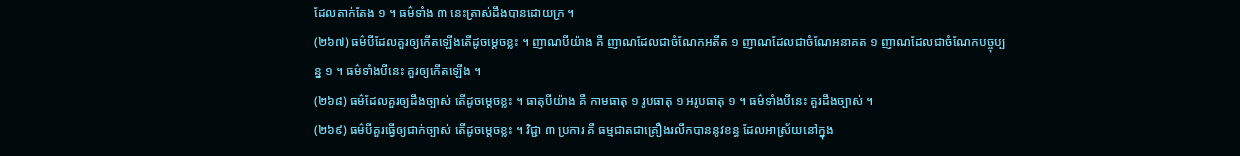ដែលតាក់តែង ១ ។ ធម៌ទាំង ៣ នេះត្រាស់ដឹងបានដោយក្រ ។
(២៦៧) ធម៌បីដែលគួរឲ្យកើតឡើងតើដូចម្តេចខ្លះ ។ ញាណបីយ៉ាង គឺ ញាណដែលជាចំណែកអតីត ១ ញាណដែលជាចំណែអនាគត ១ ញាណដែលជាចំណែកបច្ចុប្បន្ន ១ ។ ធម៌ទាំងបីនេះ គួរឲ្យកើតឡើង ។
(២៦៨) ធម៌ដែលគួរឲ្យដឹងច្បាស់ តើដូចម្តេចខ្លះ ។ ធាតុបីយ៉ាង គឺ កាមធាតុ ១ រូបធាតុ ១ អរូបធាតុ ១ ។ ធម៌ទាំងបីនេះ គួរដឹងច្បាស់ ។
(២៦៩) ធម៌បីគួរធ្វើឲ្យជាក់ច្បាស់ តើដូចម្តេចខ្លះ ។ វិជ្ជា ៣ ប្រការ គឺ ធម្មជាតជាគ្រឿងរលឹកបាននូវខន្ធ ដែលអាស្រ័យនៅក្នុង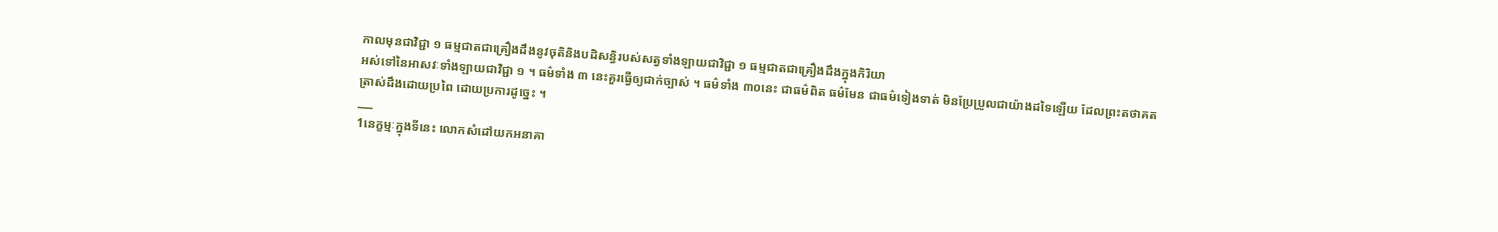កាលមុនជាវិជ្ជា ១ ធម្មជាតជាគ្រឿងដឹងនូវចុតិនិងបដិសន្ធិរបស់សត្វទាំងឡាយជាវិជ្ជា ១ ធម្មជាតជាគ្រឿងដឹងក្នុងកិរិយា
អស់ទៅនៃអាសវៈទាំងឡាយជាវិជ្ជា ១ ។ ធម៌ទាំង ៣ នេះគួរធ្វើឲ្យជាក់ច្បាស់ ។ ធម៌ទាំង ៣០នេះ ជាធម៌ពិត ធម៌មែន ជាធម៌ទៀងទាត់ មិនប្រែប្រួលជាយ៉ាងដទៃឡើយ ដែលព្រះតថាគតត្រាស់ដឹងដោយប្រពៃ ដោយប្រការដូច្នេះ ។
___
1នេក្ខម្មៈក្នុងទីនេះ លោកសំដៅយកអនាគា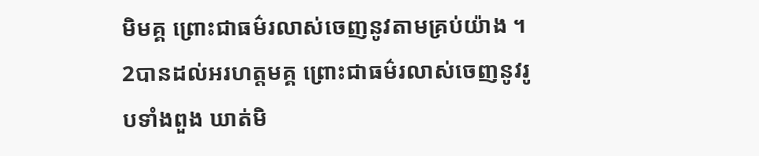មិមគ្គ ព្រោះជាធម៌រលាស់ចេញនូវតាមគ្រប់យ៉ាង ។
2បានដល់អរហត្តមគ្គ ព្រោះជាធម៌រលាស់ចេញនូវរូបទាំងពួង ឃាត់មិ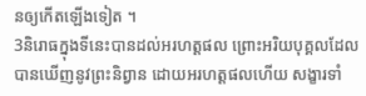នឲ្យកើតឡើងទៀត ។
3និរោធក្នុងទីនេះបានដល់អរហត្តផល ព្រោះអរិយបុគ្គលដែលបានឃើញនូវព្រះនិព្វាន ដោយអរហត្តផលហើយ សង្ខារទាំ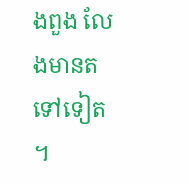ងពួង លែងមានតទៅទៀត ។